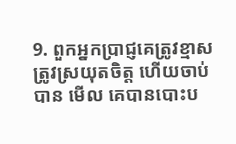9. ពួកអ្នកប្រាជ្ញគេត្រូវខ្មាស ត្រូវស្រយុតចិត្ត ហើយចាប់បាន មើល គេបានបោះប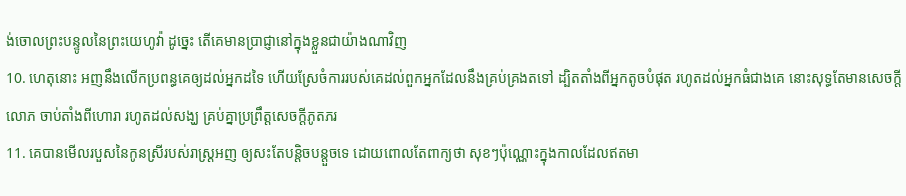ង់ចោលព្រះបន្ទូលនៃព្រះយេហូវ៉ា ដូច្នេះ តើគេមានប្រាជ្ញានៅក្នុងខ្លួនជាយ៉ាងណាវិញ
10. ហេតុនោះ អញនឹងលើកប្រពន្ធគេឲ្យដល់អ្នកដទៃ ហើយស្រែចំការរបស់គេដល់ពួកអ្នកដែលនឹងគ្រប់គ្រងតទៅ ដ្បិតតាំងពីអ្នកតូចបំផុត រហូតដល់អ្នកធំជាងគេ នោះសុទ្ធតែមានសេចក្តីលោភ ចាប់តាំងពីហោរា រហូតដល់សង្ឃ គ្រប់គ្នាប្រព្រឹត្តសេចក្តីភូតភរ
11. គេបានមើលរបួសនៃកូនស្រីរបស់រាស្ត្រអញ ឲ្យសះតែបន្តិចបន្តួចទេ ដោយពោលតែពាក្យថា សុខៗប៉ុណ្ណោះក្នុងកាលដែលឥតមា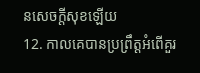នសេចក្តីសុខឡើយ
12. កាលគេបានប្រព្រឹត្តអំពើគួរ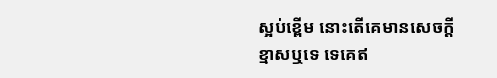ស្អប់ខ្ពើម នោះតើគេមានសេចក្តីខ្មាសឬទេ ទេគេឥ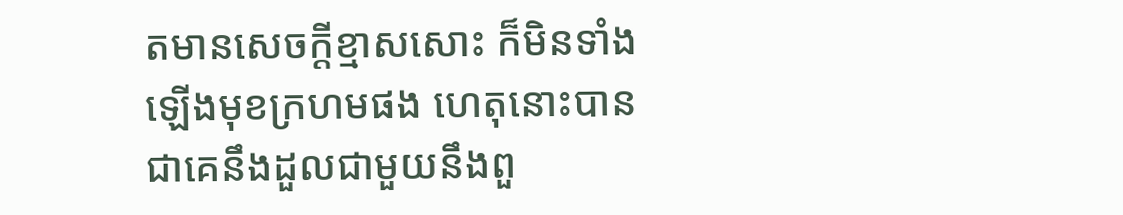តមានសេចក្តីខ្មាសសោះ ក៏មិនទាំងឡើងមុខក្រហមផង ហេតុនោះបានជាគេនឹងដួលជាមួយនឹងពួ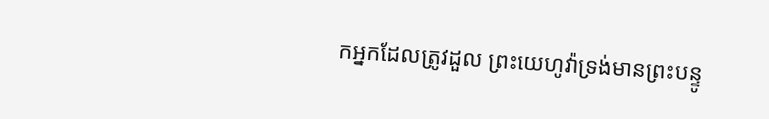កអ្នកដែលត្រូវដួល ព្រះយេហូវ៉ាទ្រង់មានព្រះបន្ទូ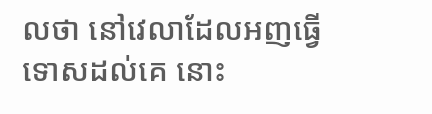លថា នៅវេលាដែលអញធ្វើទោសដល់គេ នោះ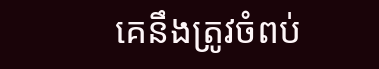គេនឹងត្រូវចំពប់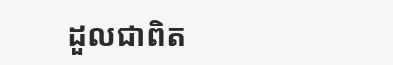ដួលជាពិត